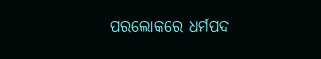ପରଲୋକରେ ଧର୍ମପଦ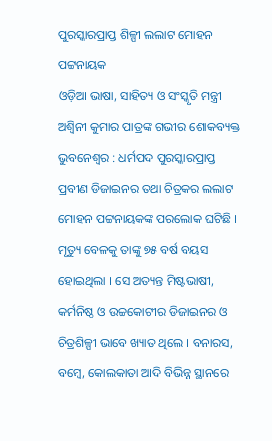ପୁରସ୍କାରପ୍ରାପ୍ତ ଶିଳ୍ପୀ ଲଲାଟ ମୋହନ ପଟ୍ଟନାୟକ
ଓଡ଼ିଆ ଭାଷା, ସାହିତ୍ୟ ଓ ସଂସ୍କୃତି ମନ୍ତ୍ରୀ ଅଶ୍ୱିନୀ କୁମାର ପାତ୍ରଙ୍କ ଗଭୀର ଶୋକବ୍ୟକ୍ତ
ଭୁବନେଶ୍ୱର : ଧର୍ମପଦ ପୁରସ୍କାରପ୍ରାପ୍ତ ପ୍ରବୀଣ ଡିଜାଇନର ତଥା ଚିତ୍ରକର ଲଲାଟ ମୋହନ ପଟ୍ଟନାୟକଙ୍କ ପରଲୋକ ଘଟିଛି । ମୃତ୍ୟୁ ବେଳକୁ ତାଙ୍କୁ ୭୫ ବର୍ଷ ବୟସ ହୋଇଥିଲା । ସେ ଅତ୍ୟନ୍ତ ମିଷ୍ଟଭାଷୀ, କର୍ମନିଷ୍ଠ ଓ ଉଚ୍ଚକୋଟୀର ଡିଜାଇନର ଓ ଚିତ୍ରଶିଳ୍ପୀ ଭାବେ ଖ୍ୟାତ ଥିଲେ । ବନାରସ, ବମ୍ବେ, କୋଲକାତା ଆଦି ବିଭିନ୍ନ ସ୍ଥାନରେ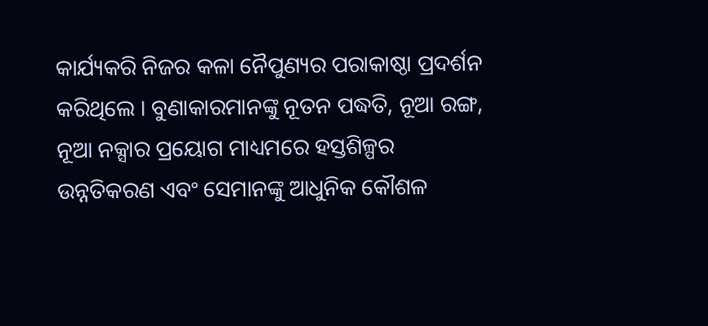କାର୍ଯ୍ୟକରି ନିଜର କଳା ନୈପୁଣ୍ୟର ପରାକାଷ୍ଠା ପ୍ରଦର୍ଶନ କରିଥିଲେ । ବୁଣାକାରମାନଙ୍କୁ ନୂତନ ପଦ୍ଧତି, ନୂଆ ରଙ୍ଗ, ନୂଆ ନକ୍ସାର ପ୍ରୟୋଗ ମାଧ୍ୟମରେ ହସ୍ତଶିଳ୍ପର ଉନ୍ନତିକରଣ ଏବଂ ସେମାନଙ୍କୁ ଆଧୁନିକ କୌଶଳ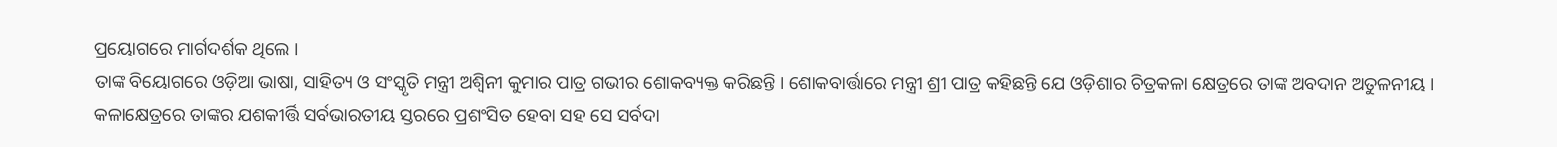ପ୍ରୟୋଗରେ ମାର୍ଗଦର୍ଶକ ଥିଲେ ।
ତାଙ୍କ ବିୟୋଗରେ ଓଡ଼ିଆ ଭାଷା, ସାହିତ୍ୟ ଓ ସଂସ୍କୃତି ମନ୍ତ୍ରୀ ଅଶ୍ୱିନୀ କୁମାର ପାତ୍ର ଗଭୀର ଶୋକବ୍ୟକ୍ତ କରିଛନ୍ତି । ଶୋକବାର୍ତ୍ତାରେ ମନ୍ତ୍ରୀ ଶ୍ରୀ ପାତ୍ର କହିଛନ୍ତି ଯେ ଓଡ଼ିଶାର ଚିତ୍ରକଳା କ୍ଷେତ୍ରରେ ତାଙ୍କ ଅବଦାନ ଅତୁଳନୀୟ । କଳାକ୍ଷେତ୍ରରେ ତାଙ୍କର ଯଶକୀର୍ତ୍ତି ସର୍ବଭାରତୀୟ ସ୍ତରରେ ପ୍ରଶଂସିତ ହେବା ସହ ସେ ସର୍ବଦା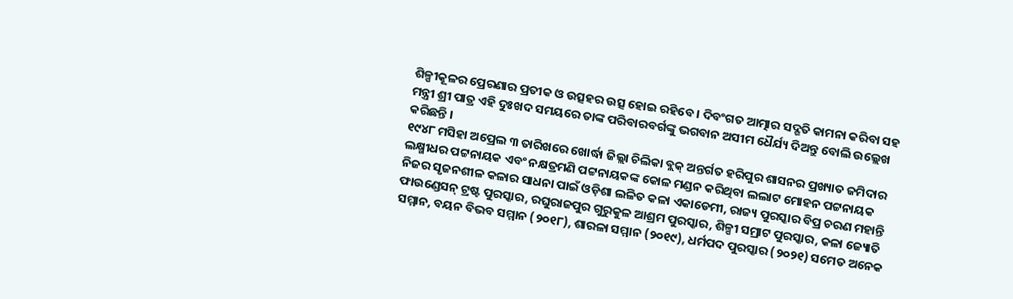ଶିଳ୍ପୀକୂଳର ପ୍ରେରଣାର ପ୍ରତୀକ ଓ ଉତ୍ସହର ଉତ୍ସ ହୋଇ ରହିବେ । ଦିବଂଗତ ଆତ୍ମାର ସଦ୍ଗତି କାମନା କରିବା ସହ ମନ୍ତ୍ରୀ ଶ୍ରୀ ପାତ୍ର ଏହି ଦୁଃଖଦ ସମୟରେ ତାଙ୍କ ପରିବାରବର୍ଗଙ୍କୁ ଭଗବାନ ଅସୀମ ଧୈର୍ଯ୍ୟ ଦିଅନ୍ତୁ ବୋଲି ଉଲ୍ଲେଖ କରିଛନ୍ତି ।
୧୯୪୮ ମସିହା ଅପ୍ରେଲ ୩ ତାରିଖରେ ଖୋର୍ଦ୍ଧା ଜିଲ୍ଲା ଚିଲିକା ବ୍ଲକ୍ ଅନ୍ତର୍ଗତ ହରିପୁର ଶାସନର ପ୍ରଖ୍ୟାତ ଜମିଦାର ଲକ୍ଷ୍ମୀଧର ପଟ୍ଟନାୟକ ଏବଂ ନକ୍ଷତ୍ରମଣି ପଟ୍ଟନାୟକଙ୍କ କୋଳ ମଣ୍ଡନ କରିଥିବା ଲଲାଟ ମୋହନ ପଟ୍ଟନାୟକ ନିଜର ସୃଜନଶୀଳ କଳାର ସାଧନା ପାଇଁ ଓଡ଼ିଶା ଲଳିତ କଳା ଏକାଡେମୀ, ରାଜ୍ୟ ପୁରସ୍କାର ବିପ୍ର ଚରଣ ମହାନ୍ତି ଫାଉଣ୍ଡେସନ୍ ଟ୍ରଷ୍ଟ ପୁରସ୍କାର, ରଘୁରାଜପୁର ଗୁରୁକୁଳ ଆଶ୍ରମ ପୁରସ୍କାର, ଶିଳ୍ପୀ ସମ୍ରାଟ ପୁରସ୍କାର, କଳା ଜ୍ୟୋତି ସମ୍ମାନ, ବୟନ ବିଭବ ସମ୍ମାନ (୨୦୧୮), ଶାରଳା ସମ୍ମାନ (୨୦୧୯), ଧର୍ମପଦ ପୁରସ୍କାର (୨୦୨୧) ସମେତ ଅନେକ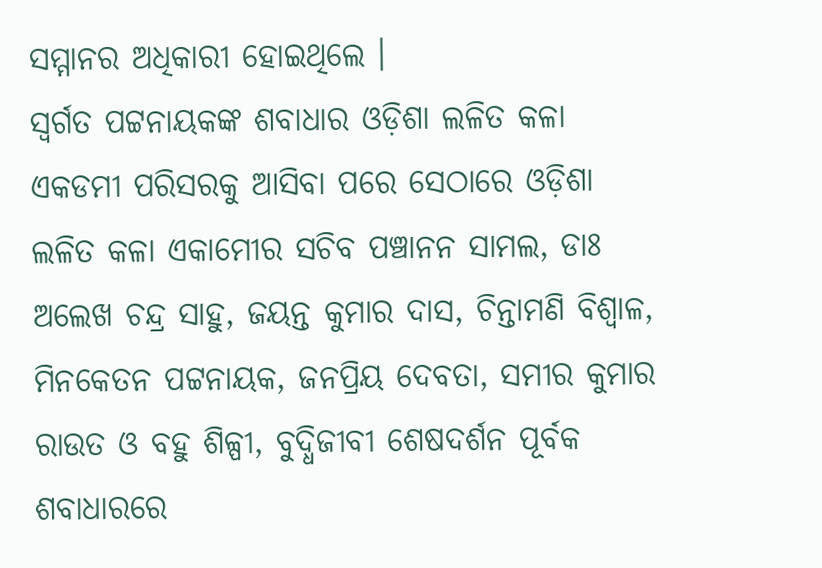ସମ୍ମାନର ଅଧିକାରୀ ହୋଇଥିଲେ ।
ସ୍ୱର୍ଗତ ପଟ୍ଟନାୟକଙ୍କ ଶବାଧାର ଓଡ଼ିଶା ଲଳିତ କଳା ଏକଡମୀ ପରିସରକୁ ଆସିବା ପରେ ସେଠାରେ ଓଡ଼ିଶା ଲଳିତ କଳା ଏକାମେୀର ସଚିବ ପଞ୍ଚାନନ ସାମଲ, ଡାଃ ଅଲେଖ ଚନ୍ଦ୍ର ସାହୁ, ଜୟନ୍ତ କୁମାର ଦାସ, ଚିନ୍ତାମଣି ବିଶ୍ୱାଳ, ମିନକେତନ ପଟ୍ଟନାୟକ, ଜନପ୍ରିୟ ଦେବତା, ସମୀର କୁମାର ରାଉତ ଓ ବହୁ ଶିଳ୍ପୀ, ବୁଦ୍ଧିଜୀବୀ ଶେଷଦର୍ଶନ ପୂର୍ବକ ଶବାଧାରରେ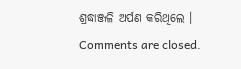ଶ୍ରଦ୍ଧାଞ୍ଜଳି ଅର୍ପଣ କରିଥିଲେ ।
Comments are closed.